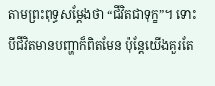តាមព្រះពុទ្ធសម្តែងថា “ជីវិតជាទុក្ខ”។ ទោះបីជីវិតមានបញ្ហាក៏ពិតមែន ប៉ុន្តែយើងគួរតែ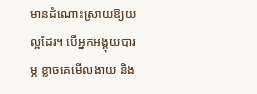មានដំណោះស្រាយឱ្យយល្អដែរ។ បើអ្នកអង្គុយបារម្ភ ខ្លាចគេមើលងាយ និង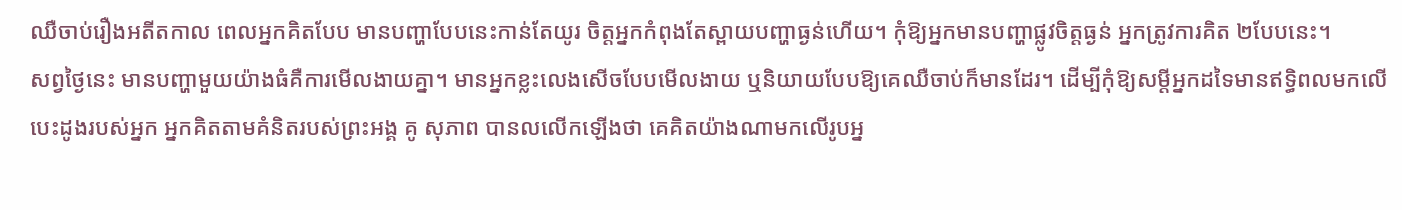ឈឺចាប់រឿងអតីតកាល ពេលអ្នកគិតបែប មានបញ្ហាបែបនេះកាន់តែយូរ ចិត្តអ្នកកំពុងតែស្ពាយបញ្ហាធ្ងន់ហើយ។ កុំឱ្យអ្នកមានបញ្ហាផ្លូវចិត្តធ្ងន់ អ្នកត្រូវការគិត ២បែបនេះ។
សព្វថ្ងៃនេះ មានបញ្ហាមួយយ៉ាងធំគឺការមើលងាយគ្នា។ មានអ្នកខ្លះលេងសើចបែបមើលងាយ ឬនិយាយបែបឱ្យគេឈឺចាប់ក៏មានដែរ។ ដើម្បីកុំឱ្យសម្តីអ្នកដទៃមានឥទ្ធិពលមកលើបេះដូងរបស់អ្នក អ្នកគិតតាមគំនិតរបស់ព្រះអង្គ គូ សុភាព បានលលើកឡើងថា គេគិតយ៉ាងណាមកលើរូបអ្ន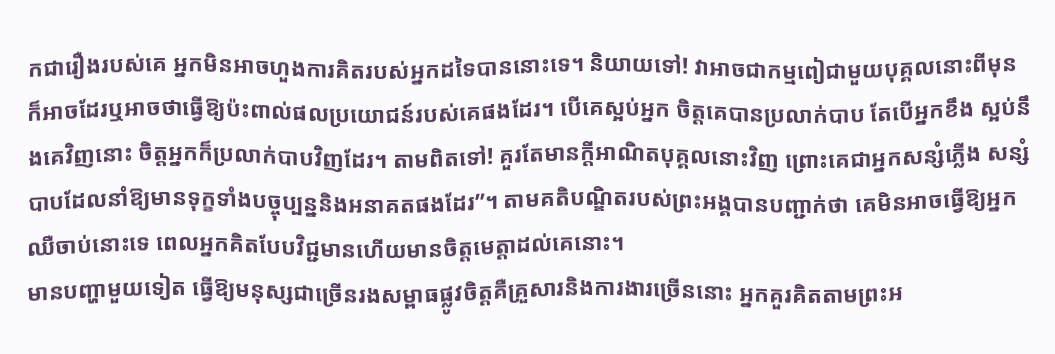កជារឿងរបស់គេ អ្នកមិនអាចហួងការគិតរបស់អ្នកដទៃបាននោះទេ។ និយាយទៅ! វាអាចជាកម្មពៀជាមួយបុគ្គលនោះពីមុនក៏អាចដែរឬអាចថាធ្វើឱ្យប៉ះពាល់ផលប្រយោជន៍របស់គេផងដែរ។ បើគេស្អប់អ្នក ចិត្តគេបានប្រលាក់បាប តែបើអ្នកខឹង ស្អប់នឹងគេវិញនោះ ចិត្តអ្នកក៏ប្រលាក់បាបវិញដែរ។ តាមពិតទៅ! គួរតែមានក្តីអាណិតបុគ្គលនោះវិញ ព្រោះគេជាអ្នកសន្សំភ្លើង សន្សំបាបដែលនាំឱ្យមានទុក្ខទាំងបច្ចុប្បន្ននិងអនាគតផងដែរ”។ តាមគតិបណ្ឌិតរបស់ព្រះអង្គបានបញ្ជាក់ថា គេមិនអាចធ្វើឱ្យអ្នកឈឺចាប់នោះទេ ពេលអ្នកគិតបែបវិជ្ជមានហើយមានចិត្តមេត្តាដល់គេនោះ។
មានបញ្ហាមួយទៀត ធ្វើឱ្យមនុស្សជាច្រើនរងសម្ពាធផ្លូវចិត្តគឺគ្រួសារនិងការងារច្រើននោះ អ្នកគួរគិតតាមព្រះអ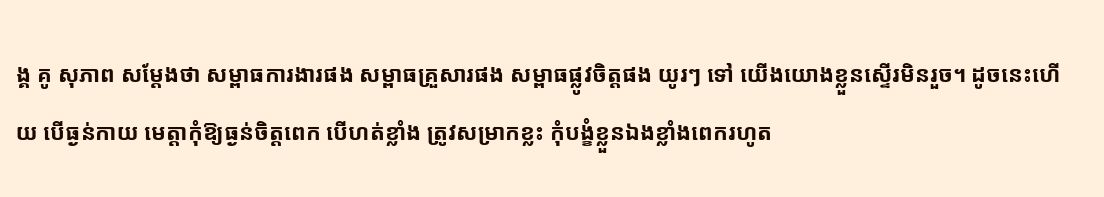ង្គ គូ សុភាព សម្តែងថា សម្ពាធការងារផង សម្ពាធគ្រួសារផង សម្ពាធផ្លូវចិត្តផង យូរៗ ទៅ យើងយោងខ្លួនស្ទើរមិនរួច។ ដូចនេះហើយ បើធ្ងន់កាយ មេត្តាកុំឱ្យធ្ងន់ចិត្តពេក បើហត់ខ្លាំង ត្រូវសម្រាកខ្លះ កុំបង្ខំខ្លួនឯងខ្លាំងពេករហូត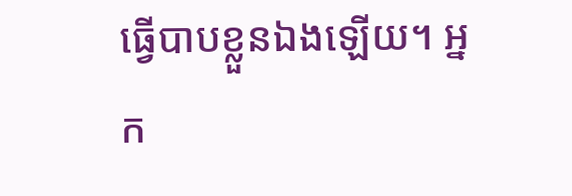ធ្វើបាបខ្លួនឯងឡើយ។ អ្នក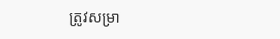ត្រូវសម្រា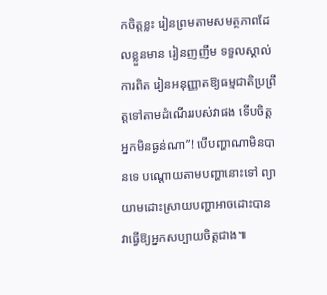កចិត្តខ្លះ រៀនព្រមតាមសមត្ថភាពដែលខ្លួនមាន រៀនញញឹម ទទួលស្គាល់ការពិត រៀនអនុញ្ញាតឱ្យធម្មជាតិប្រព្រឹត្តទៅតាមដំណើររបស់វាផង ទើបចិត្តអ្នកមិនធ្ងន់ណា”! បើបញ្ហាណាមិនបានទេ បណ្តោយតាមបញ្ហានោះទៅ ព្យាយាមដោះស្រាយបញ្ហាអាចដោះបាន វាធ្វើឱ្យអ្នកសប្បាយចិត្តជាង៕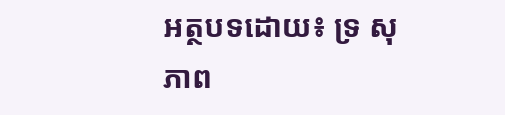អត្ថបទដោយ៖ ទ្រ សុភាព